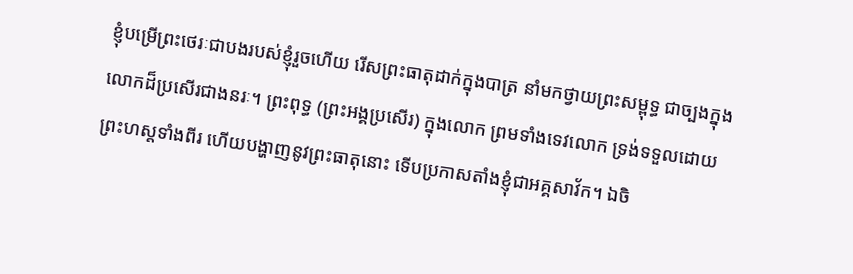ខ្ញុំបម្រើព្រះថេរៈជាបងរបស់ខ្ញុំរួចហើយ រើសព្រះធាតុដាក់ក្នុងបាត្រ នាំមកថ្វាយព្រះសម្ពុទ្ធ ជាច្បងក្នុងលោកដ៏ប្រសើរជាងនរៈ។ ព្រះពុទ្ធ (ព្រះអង្គប្រសើរ) ក្នុងលោក ព្រមទាំងទេវលោក ទ្រង់ទទួលដោយព្រះហស្តទាំងពីរ ហើយបង្ហាញនូវព្រះធាតុនោះ ទើបប្រកាសតាំងខ្ញុំជាអគ្គសាវ័ក។ ឯចិ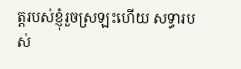ត្តរបស់ខ្ញុំរួចស្រឡះហើយ សទ្ធារបស់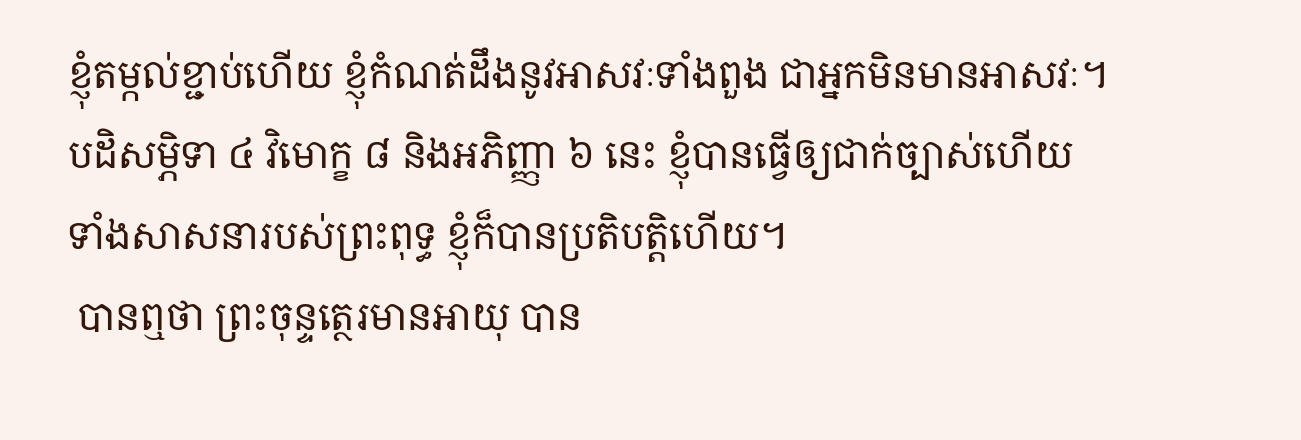ខ្ញុំតម្កល់ខ្ជាប់ហើយ ខ្ញុំកំណត់ដឹងនូវអាសវៈទាំងពួង ជាអ្នកមិនមានអាសវៈ។ បដិសម្ភិទា ៤ វិមោក្ខ ៨ និងអភិញ្ញា ៦ នេះ ខ្ញុំបានធ្វើឲ្យជាក់ច្បាស់ហើយ ទាំងសាសនារបស់ព្រះពុទ្ធ ខ្ញុំក៏បានប្រតិបត្តិហើយ។
 បានឮថា ព្រះចុន្ទត្ថេរមានអាយុ បាន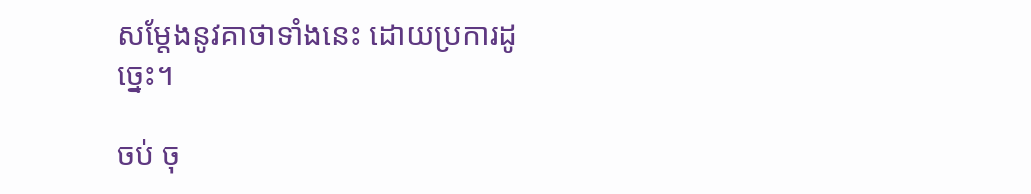សម្តែងនូវគាថាទាំងនេះ ដោយប្រការដូច្នេះ។

ចប់ ចុ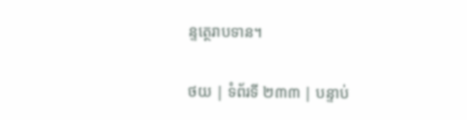ន្ទត្ថេរាបទាន។

ថយ | ទំព័រទី ២៣៣ | បន្ទាប់